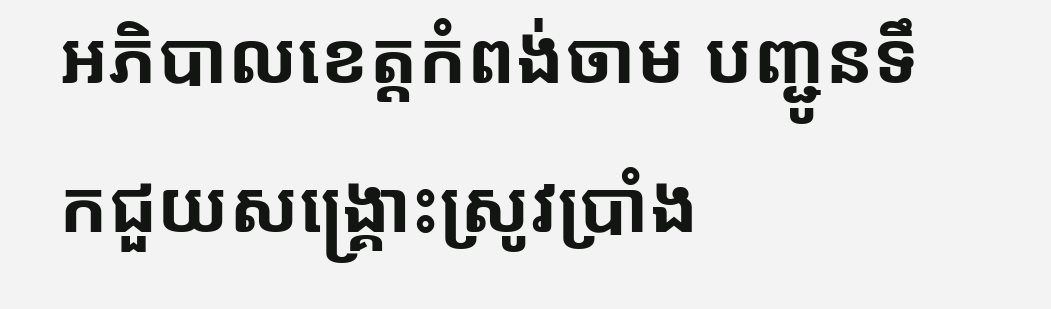អភិបាលខេត្តកំពង់ចាម បញ្ជូនទឹកជួយសង្គ្រោះស្រូវប្រាំង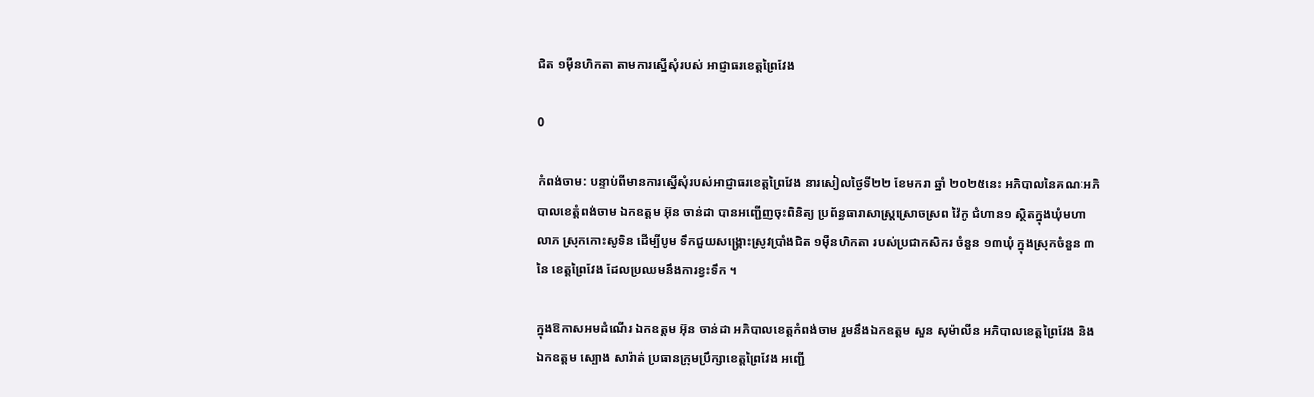ជិត ១ម៉ឺនហិកតា តាមការស្នើសុំរបស់ អាជ្ញាធរខេត្តព្រៃវែង

0

កំពង់ចាម: បន្ទាប់ពីមានការស្នើសុំរបស់អាជ្ញាធរខេត្តព្រៃវែង នារសៀលថ្ងៃទី២២ ខែមករា ឆ្នាំ ២០២៥នេះ អភិបាលនៃគណៈអភិបាលខេត្តំពង់ចាម ឯកឧត្តម អ៊ុន ចាន់ដា បានអញ្ជើញចុះពិនិត្យ ប្រព័ន្ធធារាសាស្ត្រស្រោចស្រព វ៉ៃកូ ជំហាន១ ស្ថិតក្នុងឃុំមហាលាភ ស្រុកកោះសូទិន ដើម្បីបូម ទឹកជួយសង្គ្រោះស្រូវប្រាំងជិត ១ម៉ឺនហិកតា របស់ប្រជាកសិករ ចំនួន ១៣ឃុំ ក្នុងស្រុកចំនួន ៣ នៃ ខេត្តព្រៃវែង ដែលប្រឈមនឹងការខ្វះទឹក ។

ក្នុងឱកាសអមដំណើរ ឯកឧត្តម អ៊ុន ចាន់ដា អភិបាលខេត្តកំពង់ចាម រួមនឹងឯកឧត្តម សួន សុម៉ាលីន អភិបាលខេត្តព្រៃវែង និងឯកឧត្តម ស្បោង សារ៉ាត់ ប្រធានក្រុមប្រឹក្សាខេត្តព្រៃវែង អញ្ជើ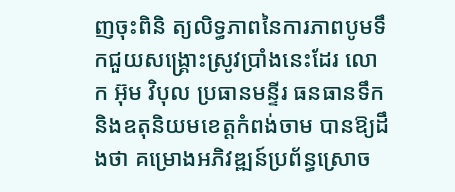ញចុះពិនិ ត្យលិទ្ធភាពនៃការភាពបូមទឹកជួយសង្គ្រោះស្រូវប្រាំងនេះដែរ លោក អ៊ុម វិបុល ប្រធានមន្ទីរ ធនធានទឹក និងឧតុនិយមខេត្តកំពង់ចាម បានឱ្យដឹងថា គម្រោងអភិវឌ្ឍន៍ប្រព័ន្ធស្រោច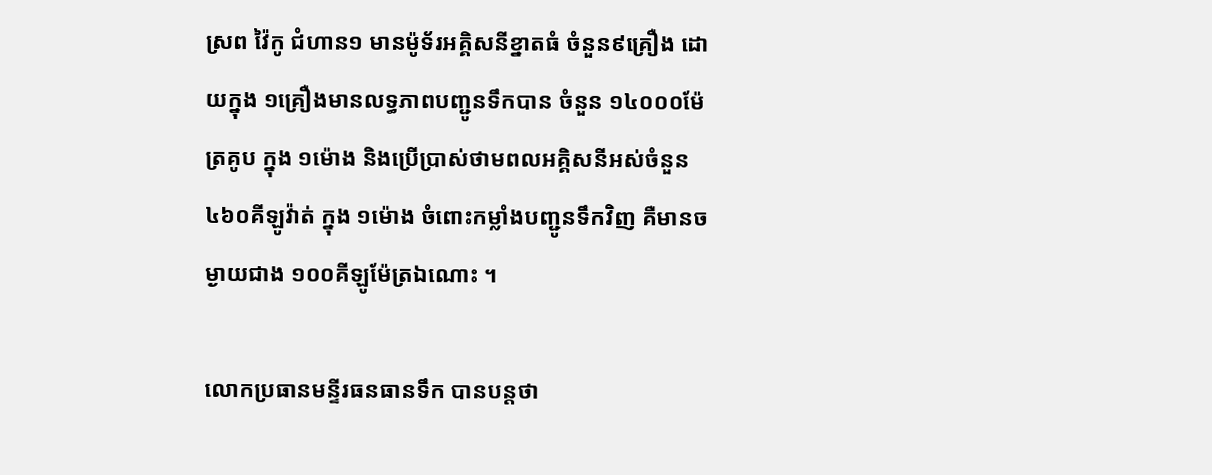ស្រព វ៉ៃកូ ជំហាន១ មានម៉ូទ័រអគ្គិសនីខ្នាតធំ ចំនួន៩គ្រឿង ដោយក្នុង ១គ្រឿងមានលទ្ធភាពបញ្ជូនទឹកបាន ចំនួន ១៤០០០ម៉ែត្រគូប ក្នុង ១ម៉ោង និងប្រើប្រាស់ថាមពលអគ្គិសនីអស់ចំនួន ៤៦០គីឡូវ៉ាត់ ក្នុង ១ម៉ោង ចំពោះកម្លាំងបញ្ជូនទឹកវិញ គឺមានចម្ងាយជាង ១០០គីឡូម៉ែត្រឯណោះ ។

លោកប្រធានមន្ទីរធនធានទឹក បានបន្តថា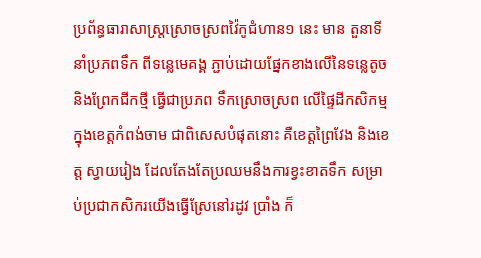ប្រព័ន្ធធារាសាស្ត្រស្រោចស្រពវ៉ៃកូជំហាន១ នេះ មាន តួនាទីនាំប្រភពទឹក ពីទន្លេមេគង្គ ភ្ជាប់ដោយផ្នែកខាងលើនៃទន្លេតូច និងព្រែកជីកថ្មី ធ្វើជាប្រភព ទឹកស្រោចស្រព លើផ្ទៃដីកសិកម្មក្នុងខេត្តកំពង់ចាម ជាពិសេសបំផុតនោះ គឺខេត្តព្រៃវែង និងខេត្ត ស្វាយរៀង ដែលតែងតែប្រឈមនឹងការខ្វះខាតទឹក សម្រាប់ប្រជាកសិករយើងធ្វើស្រែនៅរដូវ ប្រាំង ក៏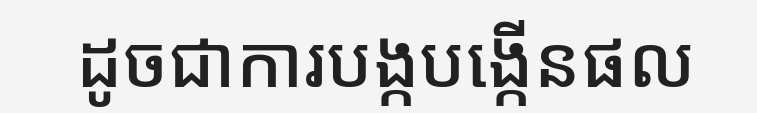ដូចជាការបង្កបង្កើនផល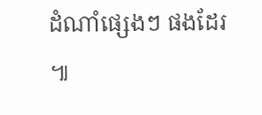ដំណាំផ្សេងៗ ផងដែរ ៕